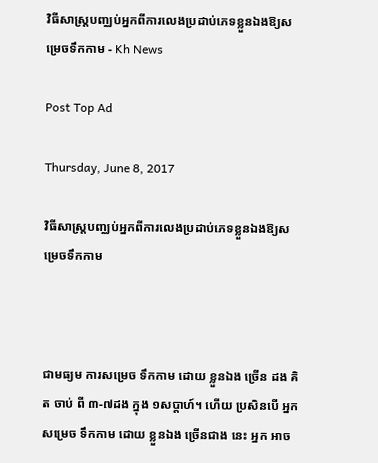វិធីសាស្ត្របញ្ឈប់អ្នកពីការលេងប្រដាប់ភេទខ្លួនឯងឱ្យសម្រេចទឹកកាម - Kh News

Post Top Ad

Thursday, June 8, 2017

វិធីសាស្ត្របញ្ឈប់អ្នកពីការលេងប្រដាប់ភេទខ្លួនឯងឱ្យសម្រេចទឹកកាម



ជាមធ្យម ការសម្រេច ទឹកកាម ដោយ ខ្លួនឯង ច្រើន ដង គិត ចាប់ ពី ៣-៧ដង ក្នុង ១សប្តាហ៍។ ហើយ ប្រសិនបើ អ្នក សម្រេច ទឹកកាម ដោយ ខ្លួនឯង ច្រើនជាង នេះ អ្នក អាច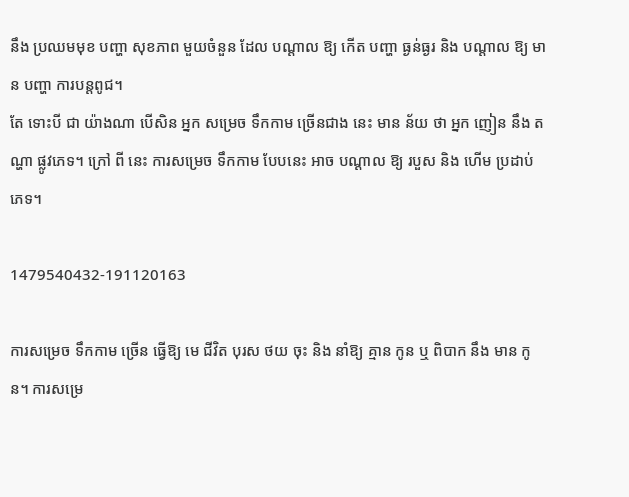នឹង ប្រឈមមុខ បញ្ហា សុខភាព មួយចំនួន ដែល បណ្តាល ឱ្យ កើត បញ្ហា ធ្ងន់ធ្ងរ និង បណ្តាល ឱ្យ មាន បញ្ហា ការបន្តពូជ។
តែ ទោះបី ជា យ៉ាងណា បើសិន អ្នក សម្រេច ទឹកកាម ច្រើនជាង នេះ មាន ន័យ ថា អ្នក ញៀន នឹង តណ្ហា ផ្លូវភេទ។ ក្រៅ ពី នេះ ការសម្រេច ទឹកកាម បែបនេះ អាច បណ្តាល ឱ្យ របួស និង ហើម ប្រដាប់ភេទ។

1479540432-191120163

ការសម្រេច ទឹកកាម ច្រើន ធ្វើឱ្យ មេ ជីវិត បុរស ថយ ចុះ និង នាំឱ្យ គ្មាន កូន ឬ ពិបាក នឹង មាន កូន។ ការសម្រេ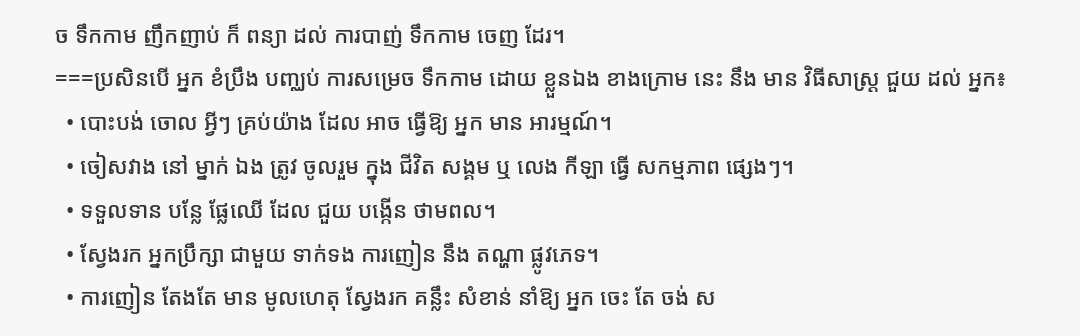ច ទឹកកាម ញឹកញាប់ ក៏ ពន្យា ដល់ ការបាញ់ ទឹកកាម ចេញ ដែរ។
===ប្រសិនបើ អ្នក ខំប្រឹង បញ្ឈប់ ការសម្រេច ទឹកកាម ដោយ ខ្លួនឯង ខាងក្រោម នេះ នឹង មាន វិធីសាស្ត្រ ជួយ ដល់ អ្នក៖
  • បោះបង់ ចោល អ្វីៗ គ្រប់យ៉ាង ដែល អាច ធ្វើឱ្យ អ្នក មាន អារម្មណ៍។
  • ចៀសវាង នៅ ម្នាក់ ឯង ត្រូវ ចូលរួម ក្នុង ជីវិត សង្គម ឬ លេង កីឡា ធ្វើ សកម្មភាព ផ្សេងៗ។
  • ទទួលទាន បន្លែ ផ្លែឈើ ដែល ជួយ បង្កើន ថាមពល។
  • ស្វែងរក អ្នកប្រឹក្សា ជាមួយ ទាក់ទង ការញៀន នឹង តណ្ហា ផ្លូវភេទ។
  • ការញៀន តែងតែ មាន មូលហេតុ ស្វែងរក គន្លឹះ សំខាន់ នាំឱ្យ អ្នក ចេះ តែ ចង់ ស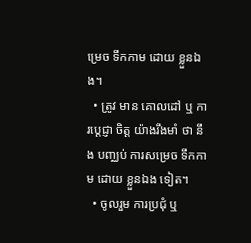ម្រេច ទឹកកាម ដោយ ខ្លួនឯង។
  • ត្រូវ មាន គោលដៅ ឬ ការប្តេជ្ញា ចិត្ត យ៉ាងរឹងមាំ ថា នឹង បញ្ឈប់ ការសម្រេច ទឹកកាម ដោយ ខ្លួនឯង ទៀត។
  • ចូលរួម ការប្រជុំ ឬ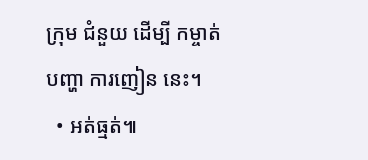ក្រុម ជំនួយ ដើម្បី កម្ចាត់ បញ្ហា ការញៀន នេះ។
  • អត់ធ្មត់៕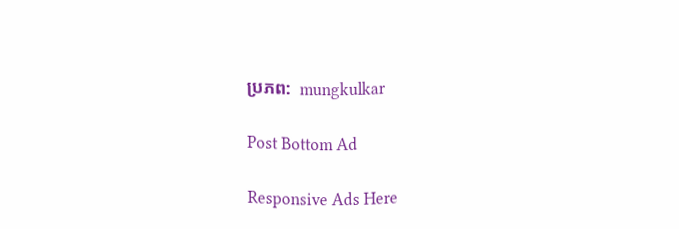ប្រភព:  mungkulkar

Post Bottom Ad

Responsive Ads Here